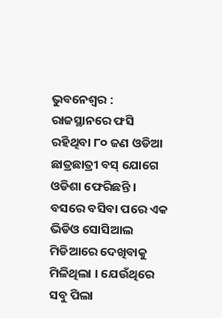ଭୁବନେଶ୍ୱର : ରାଜସ୍ଥାନରେ ଫସି ରହିଥିବା ୮୦ ଜଣ ଓଡିଆ ଛାତ୍ରଛାତ୍ରୀ ବସ୍ ଯୋଗେ ଓଡିଶା ଫେରିଛନ୍ତି । ବସରେ ବସିବା ପରେ ଏକ ଭିଡିଓ ସୋସିଆଲ ମିଡିଆରେ ଦେଖିବାକୁ ମିଳିଥିଲା । ଯେଉଁଥିରେ ସବୁ ପିଲା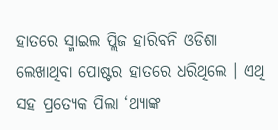ହାତରେ ସ୍ମାଇଲ ପ୍ଲିଜ ହାରିବନି ଓଡିଶା ଲେଖାଥିବା ପୋଷ୍ଟର ହାତରେ ଧରିଥିଲେ । ଏଥି ସହ ପ୍ରତ୍ୟେକ ପିଲା ‘ଥ୍ୟାଙ୍କ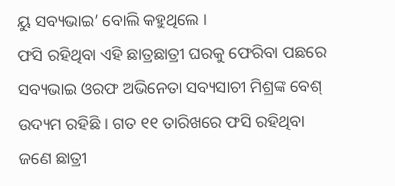ୟୁ ସବ୍ୟଭାଇ’ ବୋଲି କହୁଥିଲେ ।
ଫସି ରହିଥିବା ଏହି ଛାତ୍ରଛାତ୍ରୀ ଘରକୁ ଫେରିବା ପଛରେ ସବ୍ୟଭାଇ ଓରଫ ଅଭିନେତା ସବ୍ୟସାଚୀ ମିଶ୍ରଙ୍କ ବେଶ୍ ଉଦ୍ୟମ ରହିଛି । ଗତ ୧୧ ତାରିଖରେ ଫସି ରହିଥିବା ଜଣେ ଛାତ୍ରୀ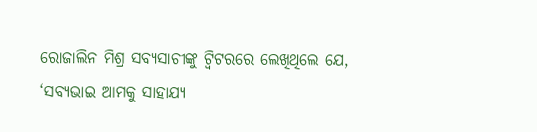ରୋଜାଲିନ ମିଶ୍ର ସବ୍ୟସାଚୀଙ୍କୁ ଟ୍ୱିଟରରେ ଲେଖିଥିଲେ ଯେ, ‘ସବ୍ୟଭାଇ ଆମକୁ ସାହାଯ୍ୟ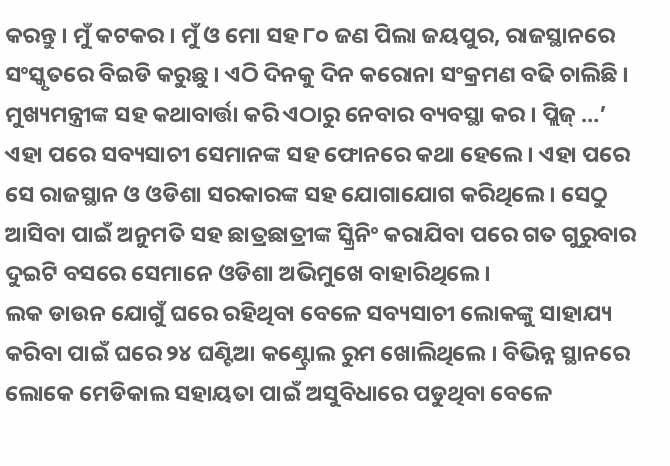କରନ୍ତୁ । ମୁଁ କଟକର । ମୁଁ ଓ ମୋ ସହ ୮୦ ଜଣ ପିଲା ଜୟପୁର, ରାଜସ୍ଥାନରେ ସଂସ୍କୃତରେ ବିଇଡି କରୁଛୁ । ଏଠି ଦିନକୁ ଦିନ କରୋନା ସଂକ୍ରମଣ ବଢି ଚାଲିଛି । ମୁଖ୍ୟମନ୍ତ୍ରୀଙ୍କ ସହ କଥାବାର୍ତ୍ତା କରି ଏଠାରୁ ନେବାର ବ୍ୟବସ୍ଥା କର । ପ୍ଲିଜ୍ …’
ଏହା ପରେ ସବ୍ୟସାଚୀ ସେମାନଙ୍କ ସହ ଫୋନରେ କଥା ହେଲେ । ଏହା ପରେ ସେ ରାଜସ୍ଥାନ ଓ ଓଡିଶା ସରକାରଙ୍କ ସହ ଯୋଗାଯୋଗ କରିଥିଲେ । ସେଠୁ ଆସିବା ପାଇଁ ଅନୁମତି ସହ ଛାତ୍ରଛାତ୍ରୀଙ୍କ ସ୍କ୍ରିନିଂ କରାଯିବା ପରେ ଗତ ଗୁରୁବାର ଦୁଇଟି ବସରେ ସେମାନେ ଓଡିଶା ଅଭିମୁଖେ ବାହାରିଥିଲେ ।
ଲକ ଡାଉନ ଯୋଗୁଁ ଘରେ ରହିଥିବା ବେଳେ ସବ୍ୟସାଚୀ ଲୋକଙ୍କୁ ସାହାଯ୍ୟ କରିବା ପାଇଁ ଘରେ ୨୪ ଘଣ୍ଟିଆ କଣ୍ଟ୍ରୋଲ ରୁମ ଖୋଲିଥିଲେ । ବିଭିନ୍ନ ସ୍ଥାନରେ ଲୋକେ ମେଡିକାଲ ସହାୟତା ପାଇଁ ଅସୁବିଧାରେ ପଡୁଥିବା ବେଳେ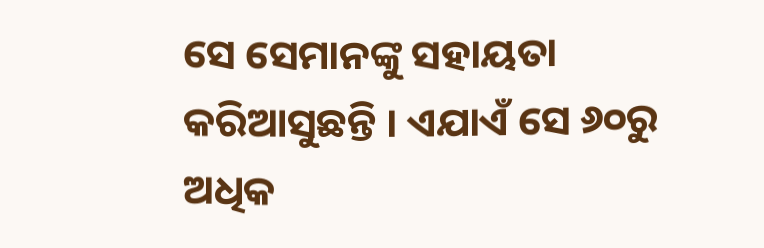ସେ ସେମାନଙ୍କୁ ସହାୟତା କରିଆସୁଛନ୍ତି । ଏଯାଏଁ ସେ ୬୦ରୁ ଅଧିକ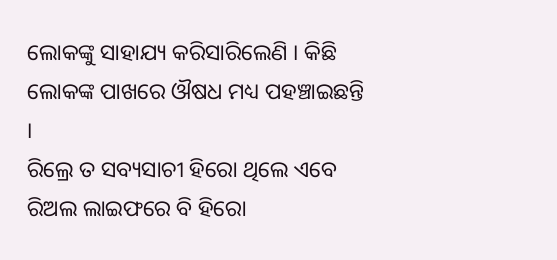ଲୋକଙ୍କୁ ସାହାଯ୍ୟ କରିସାରିଲେଣି । କିଛି ଲୋକଙ୍କ ପାଖରେ ଔଷଧ ମଧ୍ୟ ପହଞ୍ଚାଇଛନ୍ତି ।
ରିଲ୍ରେ ତ ସବ୍ୟସାଚୀ ହିରୋ ଥିଲେ ଏବେ ରିଅଲ ଲାଇଫରେ ବି ହିରୋ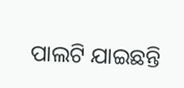ପାଲଟି ଯାଇଛନ୍ତି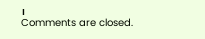।
Comments are closed.